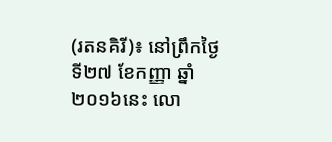(រតនគិរី)៖ នៅព្រឹកថ្ងៃទី២៧ ខែកញ្ញា ឆ្នាំ២០១៦នេះ លោ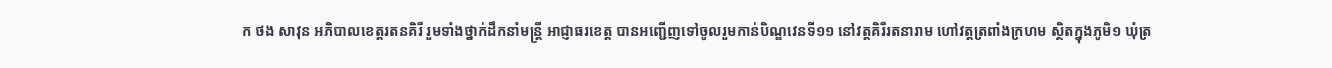ក ថង សាវុន អភិបាលខេត្តរតនគិរី រួមទាំងថ្នាក់ដឹកនាំមន្រ្តី អាជ្ញាធរខេត្ត បានអញ្ជើញទៅចូលរួមកាន់បិណ្ឌវេនទី១១ នៅវត្តគិរីរតនារាម ហៅវត្តត្រពាំងក្រហម ស្ថិតក្នុងភូមិ១ ឃុំត្រ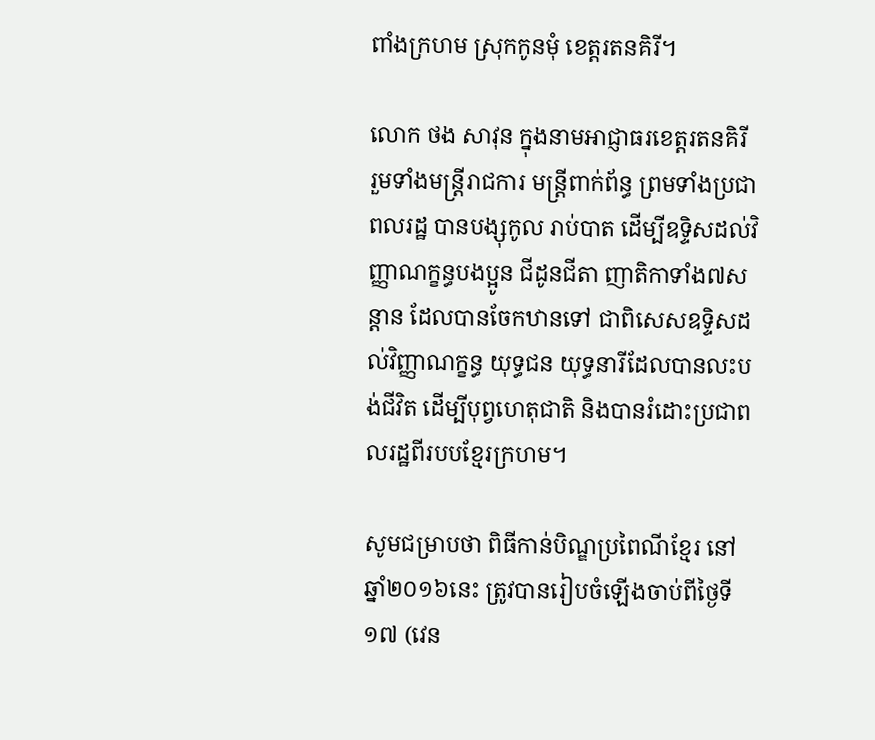ពាំងក្រហម ស្រុកកូនមុំ ខេត្តរតនគិរី។

លោក ថង សាវុន ក្នុងនាមអាជ្ញាធរខេត្តរតនគិរី រួមទាំងមន្ត្រីរាជការ មន្ត្រីពាក់ព័ន្ធ ព្រមទាំងប្រជាពលរដ្ឋ បានបង្សុកូល រាប់បាត ដើម្បីឧទ្ទិសដល់វិញ្ញាណក្ខន្ធបងប្អូន ជីដូនជីតា ញាតិកាទាំង៧សន្តាន ដែលបានចែកឋានទៅ ជាពិសេសឧទ្ទិសដល់វិញ្ញាណក្ខន្ធ យុទ្ធជន យុទ្ធនារីដែលបានលះបង់ជីវិត ដើម្បីបុព្វហេតុជាតិ និងបានរំដោះប្រជាពលរដ្ឋពីរបបខ្មែរក្រហម។

សូមជម្រាបថា ពិធីកាន់បិណ្ឌប្រពៃណីខ្មែរ នៅឆ្នាំ២០១៦នេះ ត្រូវបានរៀបចំឡើងចាប់ពីថ្ងៃទី១៧ (វេន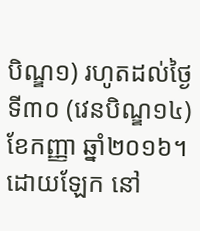បិណ្ឌ១) រហូតដល់ថ្ងៃទី៣០ (វេនបិណ្ឌ១៤) ខែកញ្ញា ឆ្នាំ២០១៦។ ដោយឡែក នៅ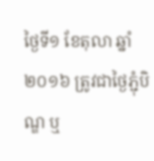ថ្ងៃទី១ ខែតុលា ឆ្នាំ២០១៦ ត្រូវជាថ្ងៃភ្ជុំបិណ្ឌ ឬ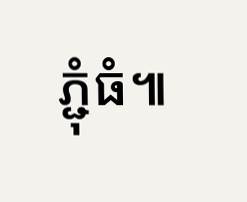ភ្ជុំធំ៕